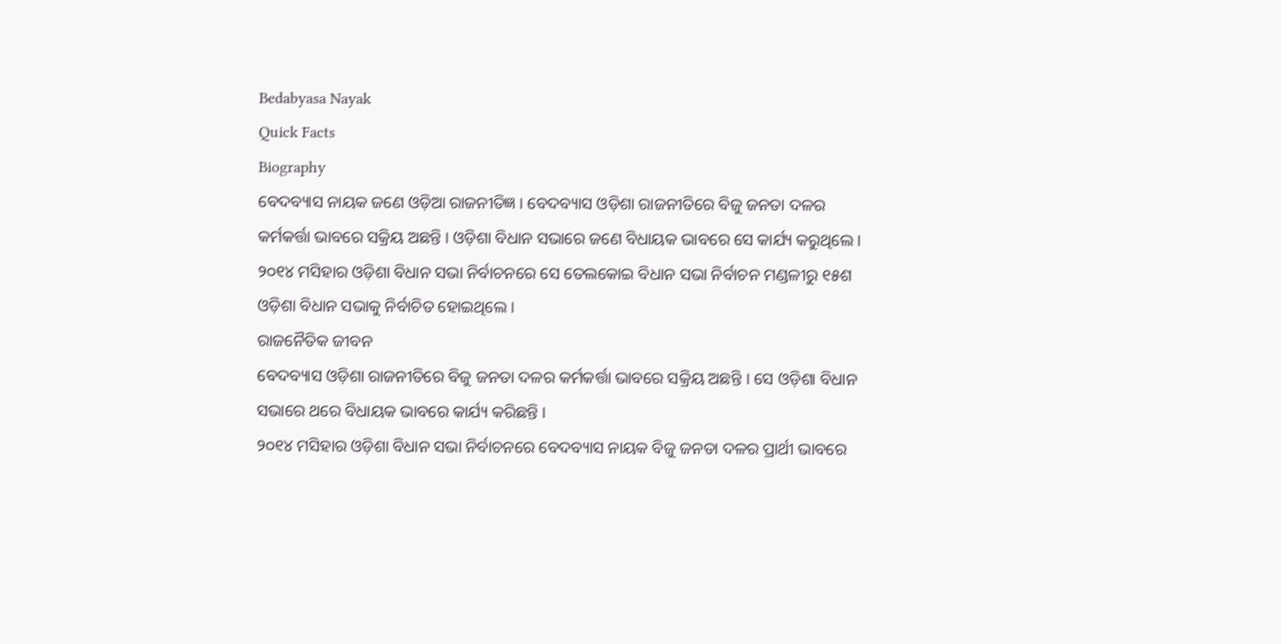Bedabyasa Nayak
Quick Facts
Biography
ବେଦବ୍ୟାସ ନାୟକ ଜଣେ ଓଡ଼ିଆ ରାଜନୀତିଜ୍ଞ । ବେଦବ୍ୟାସ ଓଡ଼ିଶା ରାଜନୀତିରେ ବିଜୁ ଜନତା ଦଳର କର୍ମକର୍ତ୍ତା ଭାବରେ ସକ୍ରିୟ ଅଛନ୍ତି । ଓଡ଼ିଶା ବିଧାନ ସଭାରେ ଜଣେ ବିଧାୟକ ଭାବରେ ସେ କାର୍ଯ୍ୟ କରୁଥିଲେ । ୨୦୧୪ ମସିହାର ଓଡ଼ିଶା ବିଧାନ ସଭା ନିର୍ବାଚନରେ ସେ ତେଲକୋଇ ବିଧାନ ସଭା ନିର୍ବାଚନ ମଣ୍ଡଳୀରୁ ୧୫ଶ ଓଡ଼ିଶା ବିଧାନ ସଭାକୁ ନିର୍ବାଚିତ ହୋଇଥିଲେ ।
ରାଜନୈତିକ ଜୀବନ
ବେଦବ୍ୟାସ ଓଡ଼ିଶା ରାଜନୀତିରେ ବିଜୁ ଜନତା ଦଳର କର୍ମକର୍ତ୍ତା ଭାବରେ ସକ୍ରିୟ ଅଛନ୍ତି । ସେ ଓଡ଼ିଶା ବିଧାନ ସଭାରେ ଥରେ ବିଧାୟକ ଭାବରେ କାର୍ଯ୍ୟ କରିଛନ୍ତି ।
୨୦୧୪ ମସିହାର ଓଡ଼ିଶା ବିଧାନ ସଭା ନିର୍ବାଚନରେ ବେଦବ୍ୟାସ ନାୟକ ବିଜୁ ଜନତା ଦଳର ପ୍ରାର୍ଥୀ ଭାବରେ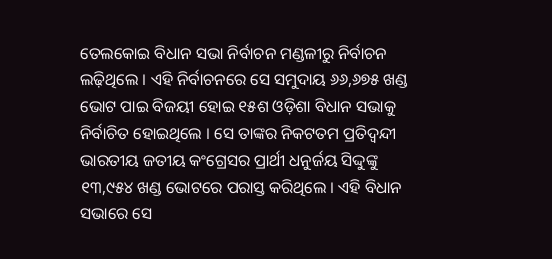ତେଲକୋଇ ବିଧାନ ସଭା ନିର୍ବାଚନ ମଣ୍ଡଳୀରୁ ନିର୍ବାଚନ ଲଢ଼ିଥିଲେ । ଏହି ନିର୍ବାଚନରେ ସେ ସମୁଦାୟ ୬୬,୬୭୫ ଖଣ୍ଡ ଭୋଟ ପାଇ ବିଜୟୀ ହୋଇ ୧୫ଶ ଓଡ଼ିଶା ବିଧାନ ସଭାକୁ ନିର୍ବାଚିତ ହୋଇଥିଲେ । ସେ ତାଙ୍କର ନିକଟତମ ପ୍ରତିଦ୍ୱନ୍ଦୀ ଭାରତୀୟ ଜତୀୟ କଂଗ୍ରେସର ପ୍ରାର୍ଥୀ ଧନୁର୍ଜୟ ସିଦ୍ଦୁଙ୍କୁ ୧୩,୯୫୪ ଖଣ୍ଡ ଭୋଟରେ ପରାସ୍ତ କରିଥିଲେ । ଏହି ବିଧାନ ସଭାରେ ସେ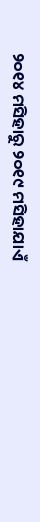୨୦୧୪ ମସିହାରୁ ୨୦୧୯ ମସିହାଯାଏଁ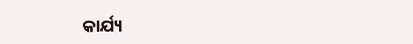କାର୍ଯ୍ୟ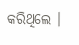କରିଥିଲେ ।